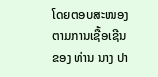ໂດຍຕອບສະໜອງຕາມການເຊື້ອເຊີນຂອງ ທ່ານ ນາງ ປາ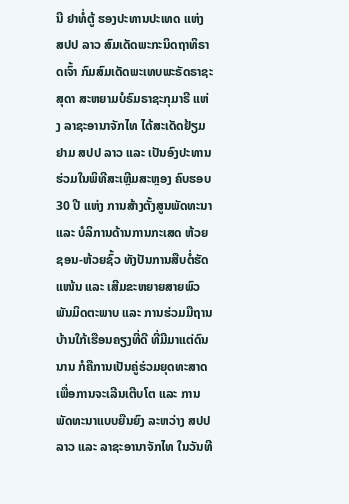ນີ ຢາທໍ່ຕູ້ ຮອງປະທານປະເທດ ແຫ່ງ ສປປ ລາວ ສົມເດັດພະກະນິດຖາທິຣາດເຈົ້າ ກົມສົມເດັດພະເທບພະຣັດຣາຊະສຸດາ ສະຫຍາມບໍຣົມຣາຊະກຸມາຣີ ແຫ່ງ ລາຊະອານາຈັກໄທ ໄດ້ສະເດັດຢ້ຽມຢາມ ສປປ ລາວ ແລະ ເປັນອົງປະທານຮ່ວມໃນພິທີສະເຫຼີມສະຫຼອງ ຄົບຮອບ 30 ປີ ແຫ່ງ ການສ້າງຕັ້ງສູນພັດທະນາ ແລະ ບໍລິການດ້ານການກະເສດ ຫ້ວຍຊອນ-ຫ້ວຍຊົ້ວ ທັງປັນການສືບຕໍ່ຮັດແໜ້ນ ແລະ ເສີມຂະຫຍາຍສາຍພົວພັນມິດຕະພາບ ແລະ ການຮ່ວມມືຖານບ້ານໃກ້ເຮືອນຄຽງທີ່ດີ ທີ່ມີມາແຕ່ດົນນານ ກໍຄືການເປັນຄູ່ຮ່ວມຍຸດທະສາດເພື່ອການຈະເລີນເຕີບໂຕ ແລະ ການພັດທະນາແບບຍືນຍົງ ລະຫວ່າງ ສປປ ລາວ ແລະ ລາຊະອານາຈັກໄທ ໃນວັນທີ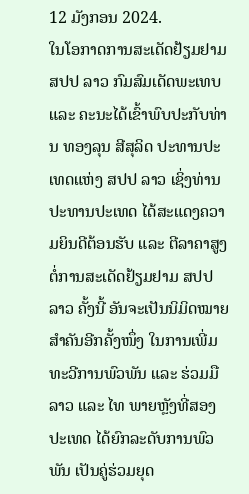12 ມັງກອນ 2024.
ໃນໂອກາດການສະເດັດຢ້ຽມຢາມ ສປປ ລາວ ກົມສົມເດັດພະເທບ ແລະ ຄະນະໄດ້ເຂົ້າພົບປະກັບທ່ານ ທອງລຸນ ສີສຸລິດ ປະທານປະເທດແຫ່ງ ສປປ ລາວ ເຊິ່ງທ່ານ ປະທານປະເທດ ໄດ້ສະແດງຄວາມຍິນດີຕ້ອນຮັບ ແລະ ຕີລາຄາສູງຕໍ່ການສະເດັດຢ້ຽມຢາມ ສປປ ລາວ ຄັ້ງນີ້ ອັນຈະເປັນນິມິດໝາຍສໍາຄັນອີກຄັ້ງໜຶ່ງ ໃນການເພີ່ມທະວີການພົວພັນ ແລະ ຮ່ວມມື ລາວ ແລະ ໄທ ພາຍຫຼັງທີ່ສອງປະເທດ ໄດ້ຍົກລະດັບການພົວພັນ ເປັນຄູ່ຮ່ວມຍຸດ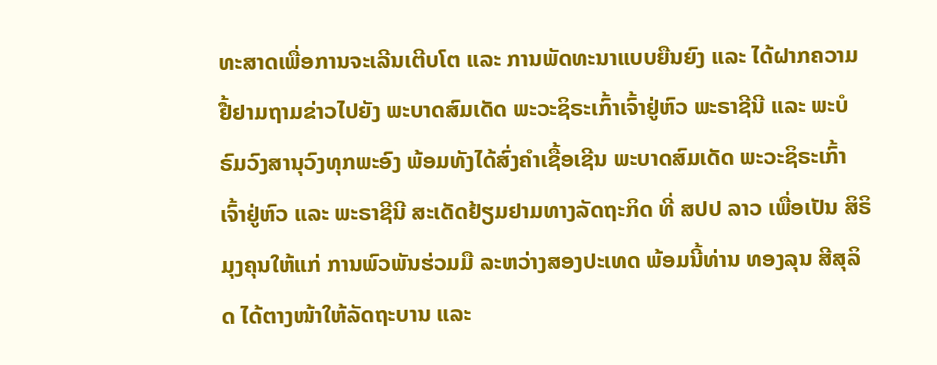ທະສາດເພື່ອການຈະເລີນເຕີບໂຕ ແລະ ການພັດທະນາແບບຍືນຍົງ ແລະ ໄດ້ຝາກຄວາມຢື້ຢາມຖາມຂ່າວໄປຍັງ ພະບາດສົມເດັດ ພະວະຊິຣະເກົ້າເຈົ້າຢູ່ຫົວ ພະຣາຊີນີ ແລະ ພະບໍຣົມວົງສານຸວົງທຸກພະອົງ ພ້ອມທັງໄດ້ສົ່ງຄໍາເຊື້ອເຊີນ ພະບາດສົມເດັດ ພະວະຊິຣະເກົ້າເຈົ້າຢູ່ຫົວ ແລະ ພະຣາຊີນີ ສະເດັດຢ້ຽມຢາມທາງລັດຖະກິດ ທີ່ ສປປ ລາວ ເພື່ອເປັນ ສິຣິມຸງຄຸນໃຫ້ແກ່ ການພົວພັນຮ່ວມມື ລະຫວ່າງສອງປະເທດ ພ້ອມນີ້ທ່ານ ທອງລຸນ ສີສຸລິດ ໄດ້ຕາງໜ້າໃຫ້ລັດຖະບານ ແລະ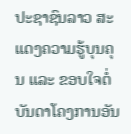ປະຊາຊົນລາວ ສະແດງຄວາມຮູ້ບຸນຄຸນ ແລະ ຂອບໃຈຕໍ່ບັນດາໂຄງການອັນ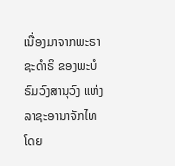ເນື່ອງມາຈາກພະຣາຊະດໍາຣິ ຂອງພະບໍຣົມວົງສານຸວົງ ແຫ່ງ ລາຊະອານາຈັກໄທ ໂດຍ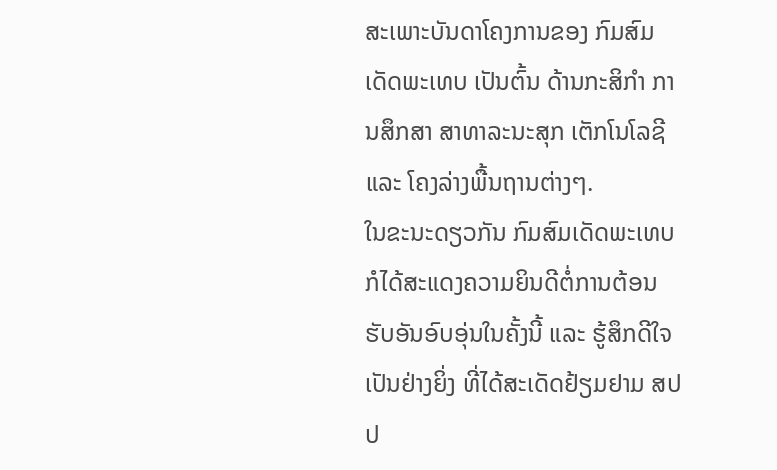ສະເພາະບັນດາໂຄງການຂອງ ກົມສົມເດັດພະເທບ ເປັນຕົ້ນ ດ້ານກະສິກໍາ ການສຶກສາ ສາທາລະນະສຸກ ເຕັກໂນໂລຊີ ແລະ ໂຄງລ່າງພື້ນຖານຕ່າງໆ.
ໃນຂະນະດຽວກັນ ກົມສົມເດັດພະເທບ ກໍໄດ້ສະແດງຄວາມຍິນດີຕໍ່ການຕ້ອນຮັບອັນອົບອຸ່ນໃນຄັ້ງນີ້ ແລະ ຮູ້ສຶກດີໃຈເປັນຢ່າງຍິ່ງ ທີ່ໄດ້ສະເດັດຢ້ຽມຢາມ ສປປ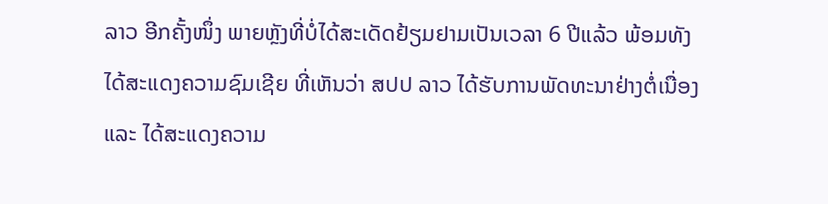ລາວ ອີກຄັ້ງໜຶ່ງ ພາຍຫຼັງທີ່ບໍ່ໄດ້ສະເດັດຢ້ຽມຢາມເປັນເວລາ 6 ປີແລ້ວ ພ້ອມທັງໄດ້ສະແດງຄວາມຊົມເຊີຍ ທີ່ເຫັນວ່າ ສປປ ລາວ ໄດ້ຮັບການພັດທະນາຢ່າງຕໍ່ເນື່ອງ ແລະ ໄດ້ສະແດງຄວາມ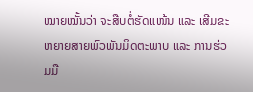ໝາຍໝັ້ນວ່າ ຈະສືບຕໍ່ຮັດແໜ້ນ ແລະ ເສີມຂະຫຍາຍສາຍພົວພັນມິດຕະພາບ ແລະ ການຮ່ວມມື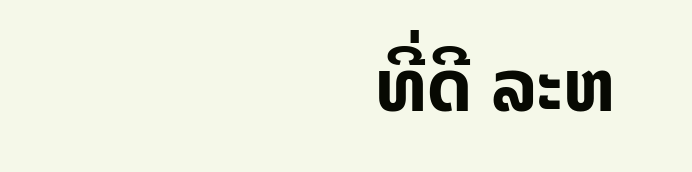ທີ່ດີ ລະຫ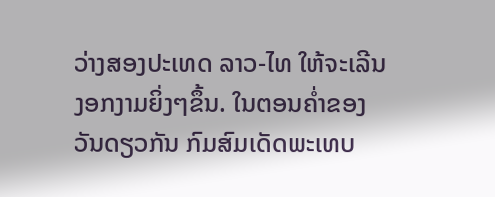ວ່າງສອງປະເທດ ລາວ-ໄທ ໃຫ້ຈະເລີນງອກງາມຍິ່ງໆຂຶ້ນ. ໃນຕອນຄໍ່າຂອງວັນດຽວກັນ ກົມສົມເດັດພະເທບ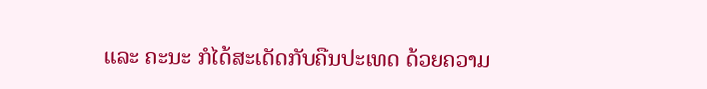ແລະ ຄະນະ ກໍໄດ້ສະເດັດກັບຄືນປະເທດ ດ້ວຍຄວາມ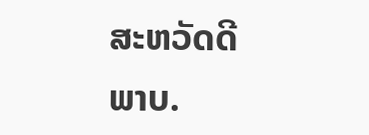ສະຫວັດດີພາບ.